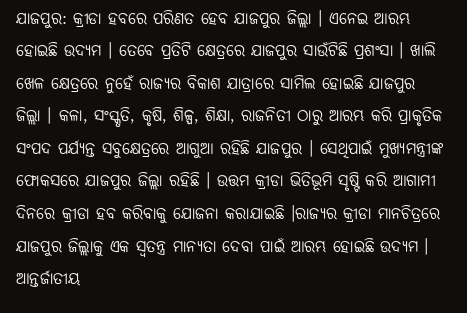ଯାଜପୁର: କ୍ରୀଡା ହବରେ ପରିଣତ ହେବ ଯାଜପୁର ଜିଲ୍ଲା । ଏନେଇ ଆରମ୍ଭ ହୋଇଛି ଉଦ୍ୟମ । ତେବେ ପ୍ରତିଟି କ୍ଷେତ୍ରରେ ଯାଜପୁର ସାଉଁଟିଛି ପ୍ରଶଂସା । ଖାଲି ଖେଳ କ୍ଷେତ୍ରରେ ନୁହେଁ ରାଜ୍ୟର ବିକାଶ ଯାତ୍ରାରେ ସାମିଲ ହୋଇଛି ଯାଜପୁର ଜିଲ୍ଲା । କଳା, ସଂସ୍କୃତି, କୃଷି, ଶିଳ୍ପ, ଶିକ୍ଷା, ରାଜନିତୀ ଠାରୁ ଆରମ୍ଭ କରି ପ୍ରାକୃତିକ ସଂପଦ ପର୍ଯ୍ୟନ୍ତ ସବୁକ୍ଷେତ୍ରରେ ଆଗୁଆ ରହିଛି ଯାଜପୁର । ସେଥିପାଇଁ ମୁଖ୍ୟମନ୍ତ୍ରୀଙ୍କ ଫୋକସରେ ଯାଜପୁର ଜିଲ୍ଲା ରହିଛି । ଉତ୍ତମ କ୍ରୀଡା ଭିତିଭୂମି ସୃଷ୍ଟି କରି ଆଗାମୀ ଦିନରେ କ୍ରୀଡା ହବ କରିବାକୁ ଯୋଜନା କରାଯାଇଛି ।ରାଜ୍ୟର କ୍ରୀଡା ମାନଚିତ୍ରରେ ଯାଜପୁର ଜିଲ୍ଲାକୁ ଏକ ସ୍ୱତନ୍ତ୍ର ମାନ୍ୟତା ଦେବା ପାଇଁ ଆରମ୍ଭ ହୋଇଛି ଉଦ୍ୟମ । ଆନ୍ତର୍ଜାତୀୟ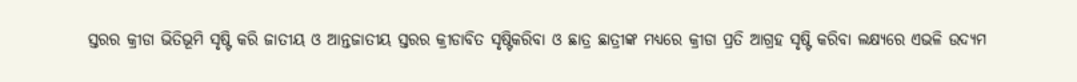ସ୍ତରର କ୍ରୀଡା ଭିତିଭୂମି ସୃଷ୍ଟି କରି ଜାତୀୟ ଓ ଆନ୍ତଜାତୀୟ ସ୍ତରର କ୍ରୀଡାବିତ ସୃଷ୍ଟିକରିବା ଓ ଛାତ୍ର ଛାତ୍ରୀଙ୍କ ମଧ୍ୟରେ କ୍ରୀଡା ପ୍ରତି ଆଗ୍ରହ ସୃଷ୍ଟି କରିବା ଲକ୍ଷ୍ୟରେ ଏଭଳି ଉଦ୍ୟମ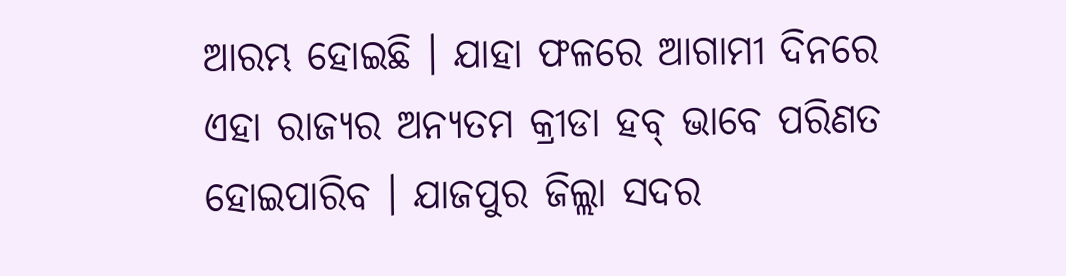ଆରମ୍ଭ ହୋଇଛି । ଯାହା ଫଳରେ ଆଗାମୀ ଦିନରେ ଏହା ରାଜ୍ୟର ଅନ୍ୟତମ କ୍ରୀଡା ହବ୍ ଭାବେ ପରିଣତ ହୋଇପାରିବ । ଯାଜପୁର ଜିଲ୍ଲା ସଦର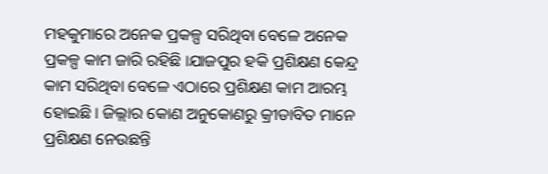ମହକୁମାରେ ଅନେକ ପ୍ରକଳ୍ପ ସରିଥିବା ବେଳେ ଅନେକ ପ୍ରକଳ୍ପ କାମ ଜାରି ରହିଛି ।ଯାଜପୁର ହକି ପ୍ରଶିକ୍ଷଣ କେନ୍ଦ୍ର କାମ ସରିଥିବା ବେଳେ ଏଠାରେ ପ୍ରଶିକ୍ଷଣ କାମ ଆରମ୍ଭ ହୋଇଛି । ଜିଲ୍ଲାର କୋଣ ଅନୁକୋଣରୁ କ୍ରୀଡାବିତ ମାନେ ପ୍ରଶିକ୍ଷଣ ନେଉଛନ୍ତି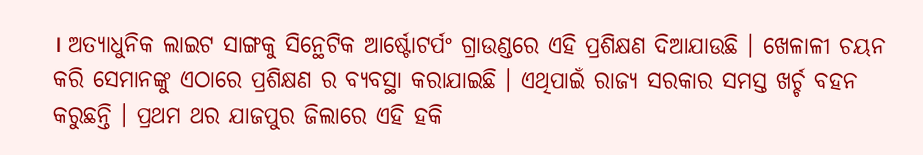। ଅତ୍ୟାଧୁନିକ ଲାଇଟ ସାଙ୍ଗକୁ ସିନ୍ଥେଟିକ ଆର୍ଷ୍ଟୋଟର୍ପଂ ଗ୍ରାଉଣ୍ଡରେ ଏହି ପ୍ରଶିକ୍ଷଣ ଦିଆଯାଉଛି । ଖେଳାଳୀ ଚୟନ କରି ସେମାନଙ୍କୁ ଏଠାରେ ପ୍ରଶିକ୍ଷଣ ର ବ୍ୟବସ୍ଥା କରାଯାଇଛି । ଏଥିପାଇଁ ରାଜ୍ୟ ସରକାର ସମସ୍ତ ଖର୍ଚ୍ଚ ବହନ କରୁଛନ୍ତି । ପ୍ରଥମ ଥର ଯାଜପୁର ଜିଲାରେ ଏହି ହକି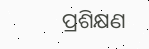ପ୍ରଶିକ୍ଷଣ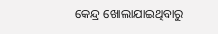କେନ୍ଦ୍ର ଖୋଲାଯାଇଥିବାରୁ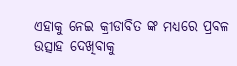ଏହାକୁ ନେଇ କ୍ରୀଡାବିତ ଙ୍କ ମଧ୍ୟରେ ପ୍ରବଳ ଉତ୍ସାହ ଦେଖିବାକୁ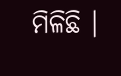ମିଳିଛି ।